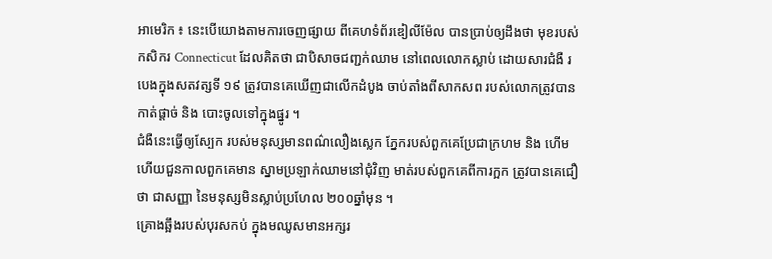អាមេរិក ៖ នេះបើយោងតាមការចេញផ្សាយ ពីគេហទំព័រឌៀលីម៉ែល បានប្រាប់ឲ្យដឹងថា មុខរបស់កសិករ Connecticut ដែលគិតថា ជាបិសាចជញ្ជក់ឈាម នៅពេលលោកស្លាប់ ដោយសារជំងឺ របេងក្នុងសតវត្សទី ១៩ ត្រូវបានគេឃើញជាលើកដំបូង ចាប់តាំងពីសាកសព របស់លោកត្រូវបានកាត់ផ្តាច់ និង បោះចូលទៅក្នុងផ្នូរ ។
ជំងឺនេះធ្វើឲ្យស្បែក របស់មនុស្សមានពណ៌លឿងស្លេក ភ្នែករបស់ពួកគេប្រែជាក្រហម និង ហើម ហើយជួនកាលពួកគេមាន ស្នាមប្រឡាក់ឈាមនៅជុំវិញ មាត់របស់ពួកគេពីការក្អក ត្រូវបានគេជឿថា ជាសញ្ញា នៃមនុស្សមិនស្លាប់ប្រហែល ២០០ឆ្នាំមុន ។
គ្រោងឆ្អឹងរបស់បុរសកប់ ក្នុងមឈូសមានអក្សរ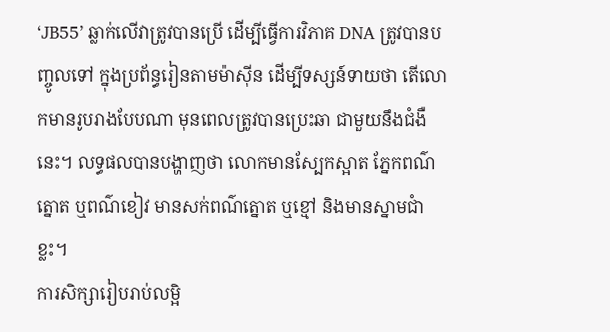‘JB55’ ឆ្លាក់លើវាត្រូវបានប្រើ ដើម្បីធ្វើការវិភាគ DNA ត្រូវបានបញ្ចូលទៅ ក្នុងប្រព័ន្ធរៀនតាមម៉ាស៊ីន ដើម្បីទស្សន៍ទាយថា តើលោកមានរូបរាងបែបណា មុនពេលត្រូវបានប្រេះឆា ជាមួយនឹងជំងឺនេះ។ លទ្ធផលបានបង្ហាញថា លោកមានស្បែកស្អាត ភ្នែកពណ៌ត្នោត ឬពណ៌ខៀវ មានសក់ពណ៌ត្នោត ឬខ្មៅ និងមានស្នាមជាំខ្លះ។
ការសិក្សារៀបរាប់លម្អិ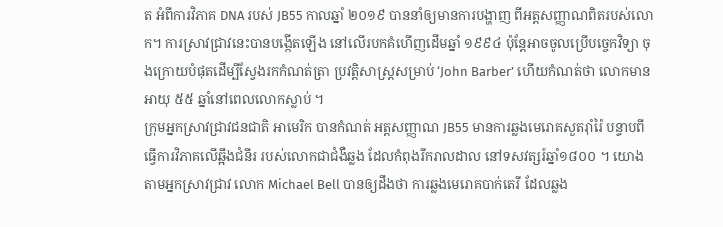ត អំពីការវិភាគ DNA របស់ JB55 កាលឆ្នាំ ២០១៩ បាននាំឲ្យមានការបង្ហាញ ពីអត្តសញ្ញាណពិតរបស់លោក។ ការស្រាវជ្រាវនេះបានបង្កើតឡើង នៅលើរបកគំហើញដើមឆ្នាំ ១៩៩៤ ប៉ុន្តែអាចចូលប្រើបច្ចេកវិទ្យា ចុងក្រោយបំផុតដើម្បីស្វែងរកកំណត់ត្រា ប្រវត្តិសាស្ត្រសម្រាប់ ‘John Barber’ ហើយកំណត់ថា លោកមានអាយុ ៥៥ ឆ្នាំនៅពេលលោកស្លាប់ ។
ក្រុមអ្នកស្រាវជ្រាវជនជាតិ អាមេរិក បានកំណត់ អត្តសញ្ញាណ JB55 មានការឆ្លងមេរោគសួតរ៉ាំរ៉ៃ បន្ទាបពីធ្វើការវិភាគលើឆ្អឹងជំនីរ របស់លោកជាជំងឺឆ្លង ដែលកំពុងរីករាលដាល នៅទសវត្សរ៍ឆ្នាំ១៨០០ ។ យោងតាមអ្នកស្រាវជ្រាវ លោក Michael Bell បានឲ្យដឹងថា ការឆ្លងមេរោគបាក់តេរី ដែលឆ្លង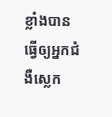ខ្លាំងបានធ្វើឲ្យអ្នកជំងឺស្លេក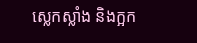ស្លេកស្លាំង និងក្អក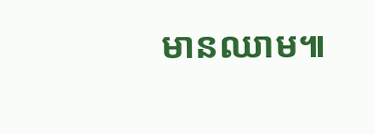មានឈាម៕